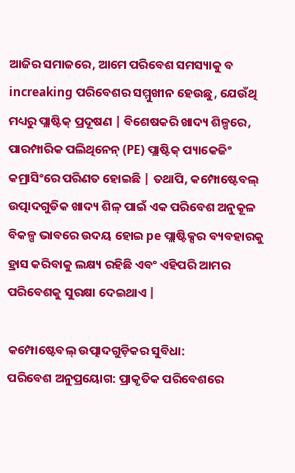ଆଜିର ସମାଜରେ, ଆମେ ପରିବେଶ ସମସ୍ୟାକୁ ବ increaking ପରିବେଶର ସମ୍ମୁଖୀନ ହେଉଛୁ, ଯେଉଁଥି ମଧ୍ୟରୁ ପ୍ଲାଷ୍ଟିକ୍ ପ୍ରଦୂଷଣ | ବିଶେଷକରି ଖାଦ୍ୟ ଶିଳ୍ପରେ, ପାରମ୍ପାରିକ ପଲିଥିନେନ୍ (PE) ପ୍ଲାଷ୍ଟିକ୍ ପ୍ୟାକେଜିଂ କମ୍ରାସିଂରେ ପରିଣତ ହୋଇଛି | ତଥାପି, କମ୍ପୋଷ୍ଟେବଲ୍ ଉତ୍ପାଦଗୁଡିକ ଖାଦ୍ୟ ଶିଳ୍ ପାଇଁ ଏକ ପରିବେଶ ଅନୁକୂଳ ବିକଳ୍ପ ଭାବରେ ଉଦୟ ହୋଇ pe ପ୍ଲାଷ୍ଟିକ୍ସର ବ୍ୟବହାରକୁ ହ୍ରାସ କରିବାକୁ ଲକ୍ଷ୍ୟ ରହିଛି ଏବଂ ଏହିପରି ଆମର ପରିବେଶକୁ ସୁରକ୍ଷା ଦେଇଥାଏ |

କମ୍ପୋଷ୍ଟେବଲ୍ ଉତ୍ପାଦଗୁଡ଼ିକର ସୁବିଧା:
ପରିବେଶ ଅନୁପ୍ରୟୋଗ: ପ୍ରାକୃତିକ ପରିବେଶରେ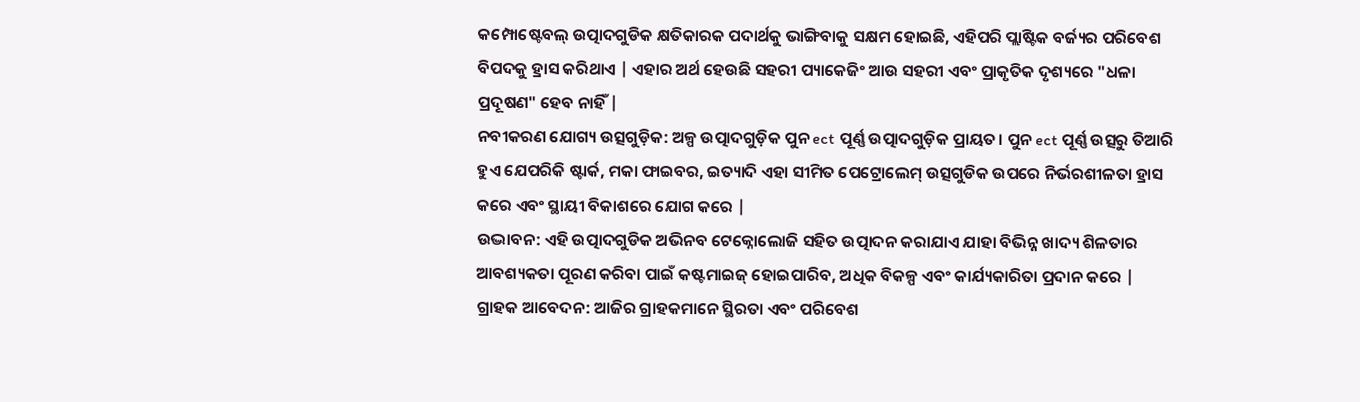କମ୍ପୋଷ୍ଟେବଲ୍ ଉତ୍ପାଦଗୁଡିକ କ୍ଷତିକାରକ ପଦାର୍ଥକୁ ଭାଙ୍ଗିବାକୁ ସକ୍ଷମ ହୋଇଛି, ଏହିପରି ପ୍ଲାଷ୍ଟିକ ବର୍ଜ୍ୟର ପରିବେଶ ବିପଦକୁ ହ୍ରାସ କରିଥାଏ | ଏହାର ଅର୍ଥ ହେଉଛି ସହରୀ ପ୍ୟାକେଜିଂ ଆଉ ସହରୀ ଏବଂ ପ୍ରାକୃତିକ ଦୃଶ୍ୟରେ "ଧଳା ପ୍ରଦୂଷଣ" ହେବ ନାହିଁ |
ନବୀକରଣ ଯୋଗ୍ୟ ଉତ୍ସଗୁଡ଼ିକ: ଅଳ୍ପ ଉତ୍ପାଦଗୁଡ଼ିକ ପୁନ ect ପୂର୍ଣ୍ଣ ଉତ୍ପାଦଗୁଡ଼ିକ ପ୍ରାୟତ। ପୁନ ect ପୂର୍ଣ୍ଣ ଉତ୍ସରୁ ତିଆରି ହୁଏ ଯେପରିକି ଷ୍ଟାର୍କ, ମକା ଫାଇବର, ଇତ୍ୟାଦି ଏହା ସୀମିତ ପେଟ୍ରୋଲେମ୍ ଉତ୍ସଗୁଡିକ ଉପରେ ନିର୍ଭରଶୀଳତା ହ୍ରାସ କରେ ଏବଂ ସ୍ଥାୟୀ ବିକାଶରେ ଯୋଗ କରେ |
ଉଦ୍ଭାବନ: ଏହି ଉତ୍ପାଦଗୁଡିକ ଅଭିନବ ଟେକ୍ନୋଲୋଜି ସହିତ ଉତ୍ପାଦନ କରାଯାଏ ଯାହା ବିଭିନ୍ନ ଖାଦ୍ୟ ଶିଳତାର ଆବଶ୍ୟକତା ପୂରଣ କରିବା ପାଇଁ କଷ୍ଟମାଇଜ୍ ହୋଇପାରିବ, ଅଧିକ ବିକଳ୍ପ ଏବଂ କାର୍ଯ୍ୟକାରିତା ପ୍ରଦାନ କରେ |
ଗ୍ରାହକ ଆବେଦନ: ଆଜିର ଗ୍ରାହକମାନେ ସ୍ଥିରତା ଏବଂ ପରିବେଶ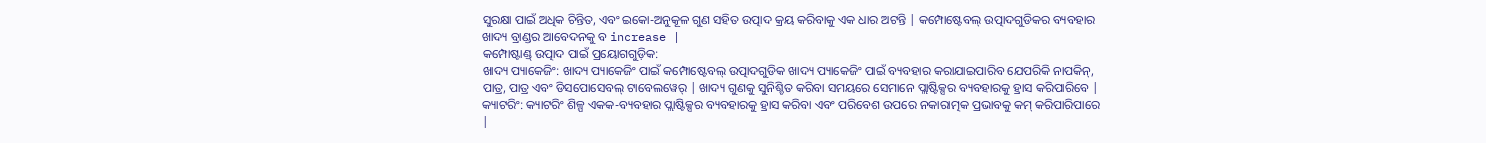ସୁରକ୍ଷା ପାଇଁ ଅଧିକ ଚିନ୍ତିତ, ଏବଂ ଇକୋ-ଅନୁକୂଳ ଗୁଣ ସହିତ ଉତ୍ପାଦ କ୍ରୟ କରିବାକୁ ଏକ ଧାର ଅଟନ୍ତି | କମ୍ପୋଷ୍ଟେବଲ୍ ଉତ୍ପାଦଗୁଡିକର ବ୍ୟବହାର ଖାଦ୍ୟ ବ୍ରାଣ୍ଡର ଆବେଦନକୁ ବ increase |
କମ୍ପୋଷ୍ଟାଣ୍ଡ୍ ଉତ୍ପାଦ ପାଇଁ ପ୍ରୟୋଗଗୁଡ଼ିକ:
ଖାଦ୍ୟ ପ୍ୟାକେଜିଂ: ଖାଦ୍ୟ ପ୍ୟାକେଜିଂ ପାଇଁ କମ୍ପୋଷ୍ଟେବଲ୍ ଉତ୍ପାଦଗୁଡିକ ଖାଦ୍ୟ ପ୍ୟାକେଜିଂ ପାଇଁ ବ୍ୟବହାର କରାଯାଇପାରିବ ଯେପରିକି ନାପକିନ୍, ପାତ୍ର, ପାତ୍ର ଏବଂ ଡିସପୋସେବଲ୍ ଟାବେଲୱେର୍ | ଖାଦ୍ୟ ଗୁଣକୁ ସୁନିଶ୍ଚିତ କରିବା ସମୟରେ ସେମାନେ ପ୍ଲାଷ୍ଟିକ୍ସର ବ୍ୟବହାରକୁ ହ୍ରାସ କରିପାରିବେ |
କ୍ୟାଟରିଂ: କ୍ୟାଟରିଂ ଶିଳ୍ପ ଏକକ-ବ୍ୟବହାର ପ୍ଲାଷ୍ଟିକ୍ସର ବ୍ୟବହାରକୁ ହ୍ରାସ କରିବା ଏବଂ ପରିବେଶ ଉପରେ ନକାରାତ୍ମକ ପ୍ରଭାବକୁ କମ୍ କରିପାରିପାରେ |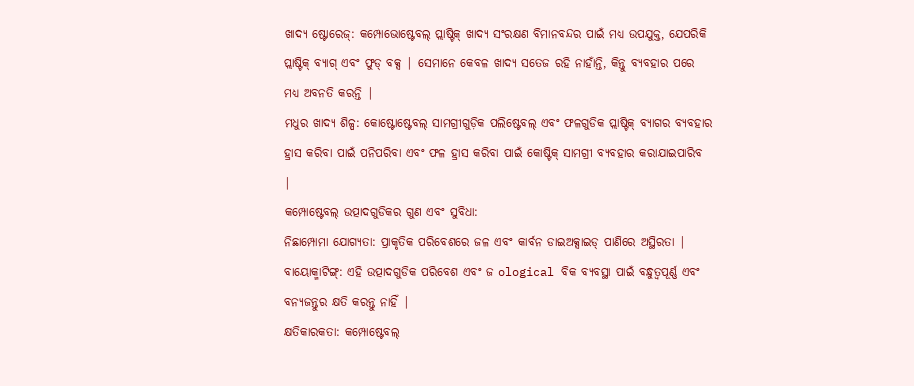ଖାଦ୍ୟ ଷ୍ଟୋରେଜ୍: କମ୍ପୋଭୋଷ୍ଟେବଲ୍ ପ୍ଲାଷ୍ଟିକ୍ ଖାଦ୍ୟ ସଂରକ୍ଷଣ ବିମାନବନ୍ଦର ପାଇଁ ମଧ୍ୟ ଉପଯୁକ୍ତ, ଯେପରିକି ପ୍ଲାଷ୍ଟିକ୍ ବ୍ୟାଗ୍ ଏବଂ ଫୁଡ୍ ବକ୍ସ | ସେମାନେ କେବଳ ଖାଦ୍ୟ ସତେଜ ରହି ନାହାଁନ୍ତି, କିନ୍ତୁ ବ୍ୟବହାର ପରେ ମଧ୍ୟ ଅବନତି କରନ୍ତି |
ମଧୁର ଖାଦ୍ୟ ଶିଳ୍ପ: କୋଷ୍ଟୋଷ୍ଟେବଲ୍ ସାମଗ୍ରୀଗୁଡ଼ିକ ପଲିଷ୍ଟେବଲ୍ ଏବଂ ଫଳଗୁଡିକ ପ୍ଲାଷ୍ଟିକ୍ ବ୍ୟାଗର ବ୍ୟବହାର ହ୍ରାସ କରିବା ପାଇଁ ପନିପରିବା ଏବଂ ଫଳ ହ୍ରାସ କରିବା ପାଇଁ କୋଷ୍ଟିକ୍ ସାମଗ୍ରୀ ବ୍ୟବହାର କରାଯାଇପାରିବ |
କମ୍ପୋଷ୍ଟେବଲ୍ ଉତ୍ପାଦଗୁଡିକର ଗୁଣ ଏବଂ ସୁବିଧା:
ନିଛାମ୍ପୋମା ଯୋଗ୍ୟତା: ପ୍ରାକୃତିକ ପରିବେଶରେ ଜଳ ଏବଂ କାର୍ବନ ଡାଇଅକ୍ସାଇଡ୍ ପାଣିରେ ଅସ୍ଥିରତା |
ବାୟୋକ୍ମାଟିଙ୍ଗ୍: ଏହି ଉତ୍ପାଦଗୁଡିକ ପରିବେଶ ଏବଂ ଜ ological ବିକ ବ୍ୟବସ୍ଥା ପାଇଁ ବନ୍ଧୁତ୍ୱପୂର୍ଣ୍ଣ ଏବଂ ବନ୍ୟଜନ୍ତୁର କ୍ଷତି କରନ୍ତୁ ନାହିଁ |
କ୍ଷତିକାରକତା: କମ୍ପୋଷ୍ଟେବଲ୍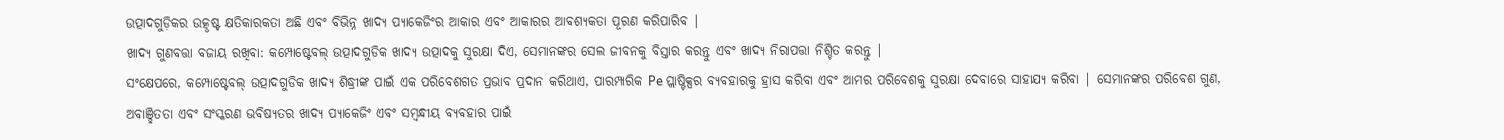ଉତ୍ପାଦଗୁଡ଼ିକର ଉତ୍କୃଷ୍ଟ କ୍ଷତିକାରକତା ଅଛି ଏବଂ ବିଭିନ୍ନ ଖାଦ୍ୟ ପ୍ୟାକେଜିଂର ଆକାର ଏବଂ ଆକାରର ଆବଶ୍ୟକତା ପୂରଣ କରିପାରିବ |
ଖାଦ୍ୟ ଗୁଣବତ୍ତା ବଜାୟ ରଖିବା: କମ୍ପୋଷ୍ଟେବଲ୍ ଉତ୍ପାଦଗୁଡିକ ଖାଦ୍ୟ ଉତ୍ପାଦକୁ ସୁରକ୍ଷା ଦିଏ, ସେମାନଙ୍କର ସେଲ ଜୀବନକୁ ବିସ୍ତାର କରନ୍ତୁ ଏବଂ ଖାଦ୍ୟ ନିରାପତ୍ତା ନିଶ୍ଚିତ କରନ୍ତୁ |
ସଂକ୍ଷେପରେ, କମ୍ପୋଷ୍ଟେବଲ୍ ଉତ୍ପାଦଗୁଡିକ ଖାଦ୍ୟ ଶିଦ୍ଧ୍ରୀଙ୍କ ପାଇଁ ଏକ ପରିବେଶଗତ ପ୍ରଭାବ ପ୍ରଦାନ କରିଥାଏ, ପାରମ୍ପାରିକ Pe ପ୍ଲାଷ୍ଟିକ୍ସର ବ୍ୟବହାରକୁ ହ୍ରାସ କରିବା ଏବଂ ଆମର ପରିବେଶକୁ ସୁରକ୍ଷା ଦେବାରେ ସାହାଯ୍ୟ କରିବା | ସେମାନଙ୍କର ପରିବେଶ ଗୁଣ, ଅବାଞ୍ଛିତତା ଏବଂ ସଂସ୍କରଣ ଭବିଷ୍ୟତର ଖାଦ୍ୟ ପ୍ୟାକେଜିଂ ଏବଂ ସମ୍ବନ୍ଧୀୟ ବ୍ୟବହାର ପାଇଁ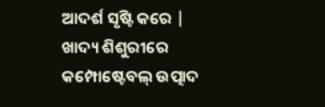ଆଦର୍ଶ ସୃଷ୍ଟି କରେ | ଖାଦ୍ୟ ଶିଶୁରୀରେ କମ୍ପୋଷ୍ଟେବଲ୍ ଉତ୍ପାଦ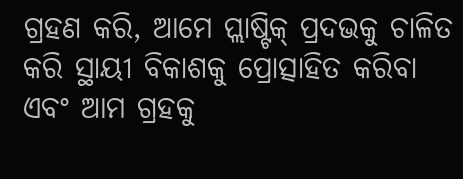ଗ୍ରହଣ କରି, ଆମେ ପ୍ଲାଷ୍ଟିକ୍ ପ୍ରଦଭକୁ ଚାଳିତ କରି ସ୍ଥାୟୀ ବିକାଶକୁ ପ୍ରୋତ୍ସାହିତ କରିବା ଏବଂ ଆମ ଗ୍ରହକୁ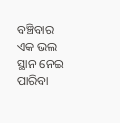ବଞ୍ଚିବାର ଏକ ଭଲ ସ୍ଥାନ ନେଇ ପାରିବା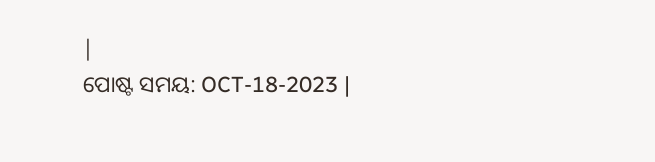|
ପୋଷ୍ଟ ସମୟ: OCT-18-2023 |